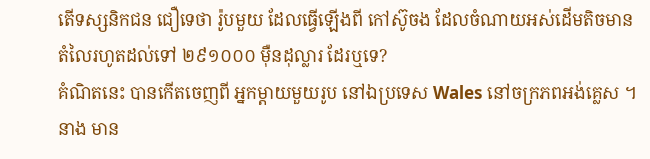តើទស្សនិកជន ជឿទេថា រ៉ូបមួយ ដែលធ្វើឡើងពី កៅស៊ូចង ដែលចំណាយអស់ដើមតិចមាន តំលៃរហូតដល់ទៅ ២៩១០០០ ម៉ឺនដុល្លារ ដែរឬទេ?
គំណិតនេះ បានកើតចេញពី អ្នកម្តាយមួយរូប នៅឯប្រទេស Wales នៅចក្រភពអង់គ្លេស ។ នាង មាន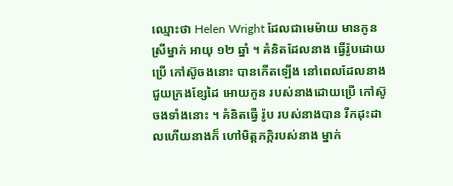ឈ្មោះថា Helen Wright ដែលជាមេម៉ាយ មានកូនស្រីម្នាក់ អាយុ ១២ ឆ្នាំ ។ គំនិតដែលនាង ធ្វើរ៉ូបដោយប្រើ កៅស៊ូចងនោះ បានកើតឡើង នៅពេលដែលនាង ជួយក្រងខ្សែដៃ អោយកូន របស់នាងដោយប្រើ កៅស៊ូចងទាំងនោះ ។ គំនិតធ្វើ រ៉ូប របស់នាងបាន រីកដុះដាលហើយនាងក៏ ហៅមិត្តភក្តិរបស់នាង ម្នាក់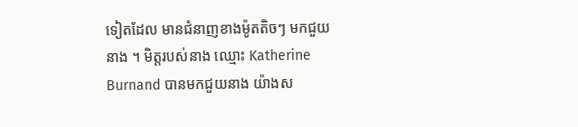ទៀតដែល មានជំនាញខាងម៉ូតតិចៗ មកជួយនាង ។ មិត្តរបស់នាង ឈ្មោះ Katherine Burnand បានមកជួយនាង យ៉ាងស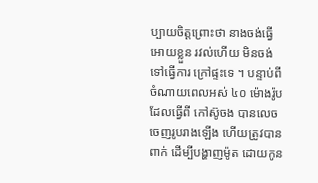ប្បាយចិត្តព្រោះថា នាងចង់ធ្វើអោយខ្លួន រវល់ហើយ មិនចង់ទៅធ្វើការ ក្រៅផ្ទះទេ ។ បន្ទាប់ពីចំណាយពេលអស់ ៤០ ម៉ោងរ៉ូប ដែលធ្វើពី កៅស៊ូចង បានលេចចេញរូបរាងឡើង ហើយត្រូវបានពាក់ ដើម្បីបង្ហាញម៉ូត ដោយកូន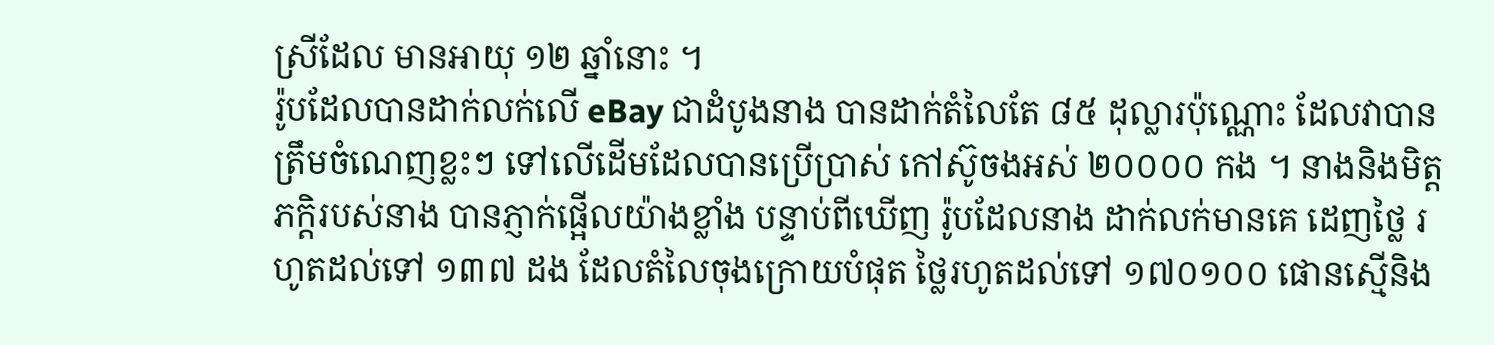ស្រីដែល មានអាយុ ១២ ឆ្នាំនោះ ។
រ៉ូបដែលបានដាក់លក់លើ eBay ជាដំបូងនាង បានដាក់តំលៃតែ ៨៥ ដុល្លារប៉ុណ្ណោះ ដែលវាបាន ត្រឹមចំណេញខ្លះៗ ទៅលើដើមដែលបានប្រើប្រាស់ កៅស៊ូចងអស់ ២០០០០ កង ។ នាងនិងមិត្ត ភក្តិរបស់នាង បានភ្ញាក់ផ្អើលយ៉ាងខ្លាំង បន្ទាប់ពីឃើញ រ៉ូបដែលនាង ដាក់លក់មានគេ ដេញថ្លៃ រហូតដល់ទៅ ១៣៧ ដង ដែលតំលៃចុងក្រោយបំផុត ថ្លៃរហូតដល់ទៅ ១៧០១០០ ផោនស្មើនិង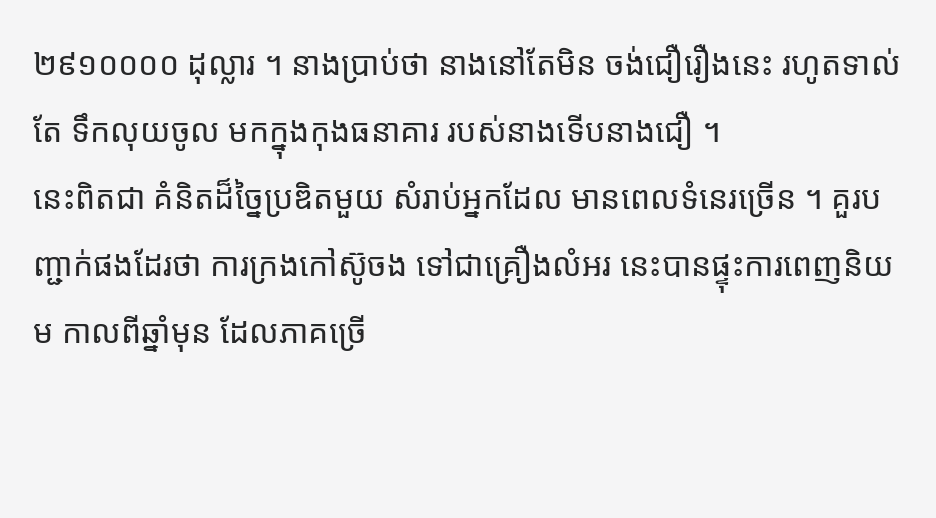២៩១០០០០ ដុល្លារ ។ នាងប្រាប់ថា នាងនៅតែមិន ចង់ជឿរឿងនេះ រហូតទាល់តែ ទឹកលុយចូល មកក្នុងកុងធនាគារ របស់នាងទើបនាងជឿ ។
នេះពិតជា គំនិតដ៏ច្នៃប្រឌិតមួយ សំរាប់អ្នកដែល មានពេលទំនេរច្រើន ។ គួរបញ្ជាក់ផងដែរថា ការក្រងកៅស៊ូចង ទៅជាគ្រឿងលំអរ នេះបានផ្ទុះការពេញនិយម កាលពីឆ្នាំមុន ដែលភាគច្រើ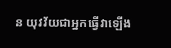ន យុវវ័យជាអ្នកធ្វើវាឡើង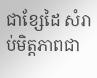ជាខ្សែដៃ សំរាប់មិត្តភាពជា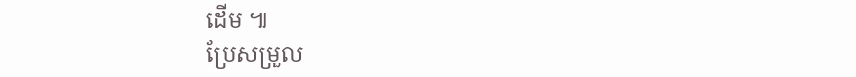ដើម ៕
ប្រែសម្រួល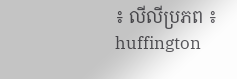៖ លីលីប្រភព ៖ huffington